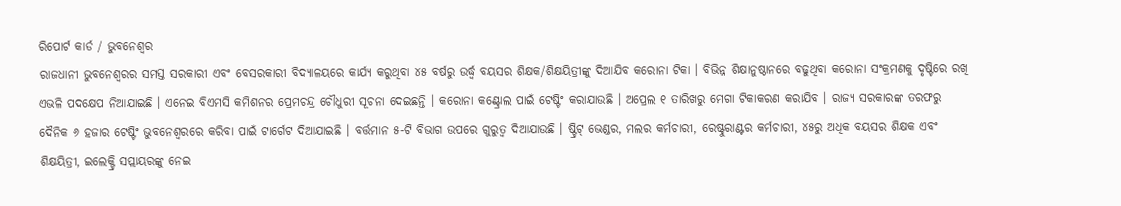ରିପୋର୍ଟ କାର୍ଡ / ଭୁବନେଶ୍ୱର
ରାଜଧାନୀ ଭୁବନେଶ୍ୱରର ସମସ୍ତ ସରକାରୀ ଏବଂ ବେସରକାରୀ ବିଦ୍ୟାଳୟରେ କାର୍ଯ୍ୟ କରୁଥିବା ୪୫ ବର୍ଷରୁ ଉର୍ଦ୍ଧ୍ବ ବୟସର ଶିକ୍ଷକ/ଶିକ୍ଷୟିତ୍ରୀଙ୍କୁ ଦିଆଯିବ କରୋନା ଟିକା । ବିଭିନ୍ନ ଶିକ୍ଷାନୁଷ୍ଠାନରେ ବଢୁଥିବା କରୋନା ସଂକ୍ରମଣକୁ ଦୃଷ୍ଟିରେ ରଖି ଏଭଳି ପଦକ୍ଷେପ ନିଆଯାଇଛି । ଏନେଇ ବିଏମସି କମିଶନର ପ୍ରେମଚନ୍ଦ୍ର ଚୌଧୁରୀ ସୂଚନା ଦେଇଛନ୍ତି । କରୋନା କଣ୍ଟ୍ରୋଲ ପାଇଁ ଟେଷ୍ଟିଂ କରାଯାଉଛି । ଅପ୍ରେଲ ୧ ତାରିଖରୁ ମେଗା ଟିକାକରଣ କରାଯିବ । ରାଜ୍ୟ ସରକାରଙ୍କ ତରଫରୁ ଦୈନିକ ୬ ହଜାର ଟେଷ୍ଟିଂ ଭୁବନେଶ୍ବରରେ କରିବା ପାଇଁ ଟାର୍ଗେଟ ଦିଆଯାଇଛି । ବର୍ତ୍ତମାନ ୫-ଟି ବିଭାଗ ଉପରେ ଗୁରୁତ୍ବ ଦିଆଯାଉଛି । ଷ୍ଟ୍ରିଟ୍ ଭେଣ୍ଡର, ମଲର କର୍ମଚାରୀ, ରେଷ୍ଟୁରାଣ୍ଟର କର୍ମଚାରୀ, ୪୫ରୁ ଅଧିକ ବୟସର ଶିକ୍ଷକ ଏବଂ ଶିକ୍ଷୟିତ୍ରୀ, ଇଲେକ୍ଟ୍ରି ସପ୍ଲାୟରଙ୍କୁ ନେଇ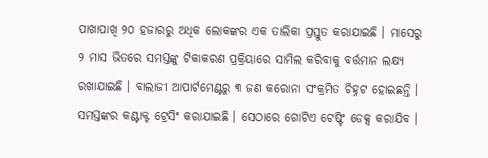ପାଖାପାଖି ୨୦ ହଜାରରୁ ଅଧିକ ଲୋକଙ୍କର ଏକ ତାଲିକା ପ୍ରସ୍ତୁତ କରାଯାଇଛି । ମାସେରୁ ୨ ମାସ ଭିତରେ ସମସ୍ତଙ୍କୁ ଟିକାକରଣ ପ୍ରକ୍ରିୟାରେ ସାମିଲ କରିବାକୁ ବର୍ତ୍ତମାନ ଲକ୍ଷ୍ୟ ରଖାଯାଇଛି । ବାଲାଜୀ ଆପାର୍ଟମେଣ୍ଟରୁ ୩ ଜଣ କରୋନା ସଂକ୍ରମିତ ଚିହ୍ନଟ ହୋଇଛନ୍ତି । ସମସ୍ତଙ୍କର କଣ୍ଟାକ୍ଟ ଟ୍ରେସିଂ କରାଯାଇଛି । ସେଠାରେ ଗୋଟିଏ ଟେଷ୍ଟିଂ ଡେକ୍ସ କରାଯିବ ।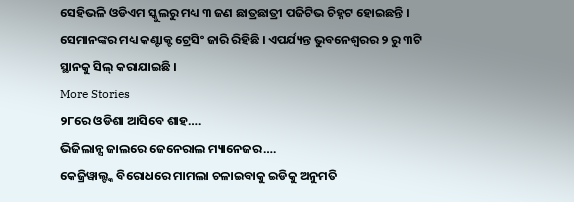ସେହିଭଳି ଓଡିଏମ ସ୍କୁଲରୁ ମଧ୍ୟ ୩ ଜଣ ଛାତ୍ରଛାତ୍ରୀ ପଜିଟିଭ ଚିହ୍ନଟ ହୋଇଛନ୍ତି । ସେମାନଙ୍କର ମଧ୍ୟ କଣ୍ଟାକ୍ଟ ଟ୍ରେସିଂ ଜାରି ରିହିଛି । ଏପର୍ଯ୍ୟନ୍ତ ଭୁବନେଶ୍ବରର ୨ ରୁ ୩ଟି ସ୍ଥାନକୁ ସିଲ୍ କରାଯାଇଛି ।
More Stories
୨୮ରେ ଓଡିଶା ଆସିବେ ଶାହ….
ଭିଜିଲାନ୍ସ ଜାଲରେ ଜେନେରାଲ ମ୍ୟାନେଜର….
କେଜ୍ରିୱାଲ୍ଙ୍କ ବିରୋଧରେ ମାମଲା ଚଳାଇବାକୁ ଇଡିକୁ ଅନୁମତି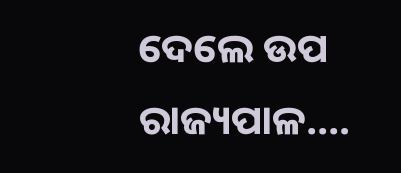ଦେଲେ ଉପ ରାଜ୍ୟପାଳ….